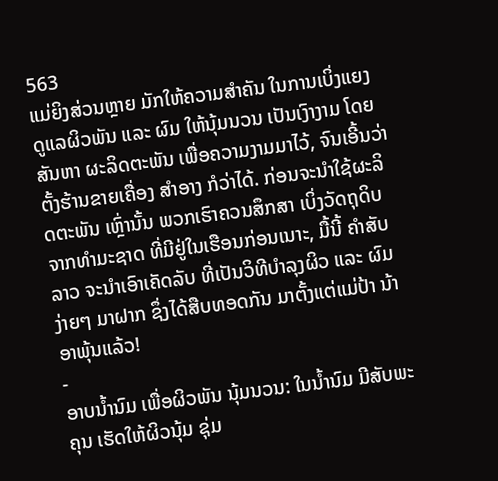563
ແມ່ຍິງສ່ວນຫຼາຍ ມັກໃຫ້ຄວາມສໍາຄັນ ໃນການເບິ່ງແຍງ ດູແລຜິວພັນ ແລະ ຜົມ ໃຫ້ນຸ້ມນວນ ເປັນເງົາງາມ ໂດຍສັນຫາ ຜະລິດຕະພັນ ເພື່ອຄວາມງາມມາໄວ້, ຈົນເອີ້ນວ່າ ຕັ້ງຮ້ານຂາຍເຄື່ອງ ສໍາອາງ ກໍວ່າໄດ້. ກ່ອນຈະນໍາໃຊ້ຜະລິດຕະພັນ ເຫຼົ່ານັ້ນ ພວກເຮົາຄວນສຶກສາ ເບິ່ງວັດຖຸດິບ ຈາກທໍາມະຊາດ ທີ່ມີຢູ່ໃນເຮືອນກ່ອນເນາະ, ມື້ນີ້ ຄຳສັບລາວ ຈະນໍາເອົາເຄັດລັບ ທີ່ເປັນວິທີບໍາລຸງຜິວ ແລະ ຜົມງ່າຍໆ ມາຝາກ ຊຶ່ງໄດ້ສືບທອດກັນ ມາຕັ້ງແຕ່ແມ່ປ້າ ນ້າອາພຸ້ນແລ້ວ!
-
ອາບນໍ້ານົມ ເພື່ອຜິວພັນ ນຸ້ມນວນ: ໃນນໍ້ານົມ ມີສັບພະຄຸນ ເຮັດໃຫ້ຜິວນຸ້ມ ຊຸ່ມ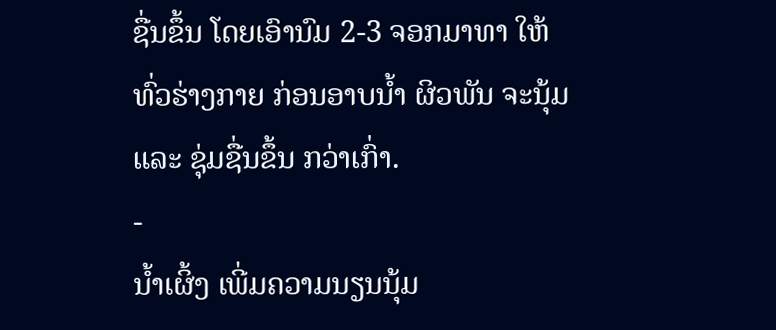ຊື່ນຂຶ້ນ ໂດຍເອົານົມ 2-3 ຈອກມາທາ ໃຫ້ທົ່ວຮ່າງກາຍ ກ່ອນອາບນໍ້າ ຜິວພັນ ຈະນຸ້ມ ແລະ ຊຸ່ມຊື່ນຂຶ້ນ ກວ່າເກົ່າ.
-
ນໍ້າເຜິ້ງ ເພີ່ມຄວາມນຽນນຸ້ມ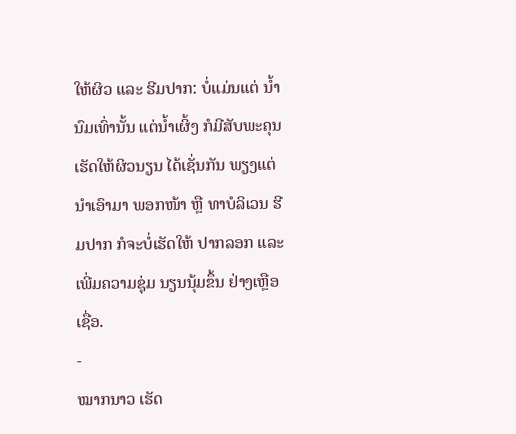ໃຫ້ຜິວ ແລະ ຮີມປາກ: ບໍ່ແມ່ນແຕ່ ນໍ້ານົມເທົ່ານັ້ນ ແຕ່ນໍ້າເຜິ້ງ ກໍມີສັບພະຄຸນ ເຮັດໃຫ້ຜິວນຽນ ໄດ້ເຊັ່ນກັນ ພຽງແຕ່ນໍາເອົາມາ ພອກໜ້າ ຫຼື ທາບໍລິເວນ ຮີມປາກ ກໍຈະບໍ່ເຮັດໃຫ້ ປາກລອກ ແລະ ເພີ່ມຄວາມຊຸ່ມ ນຽນນຸ້ມຂຶ້ນ ຢ່າງເຫຼືອເຊື່ອ.
-
ໝາກນາວ ເຮັດ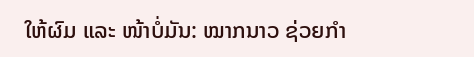ໃຫ້ຜົມ ແລະ ໜ້າບໍ່ມັນ: ໝາກນາວ ຊ່ວຍກໍາ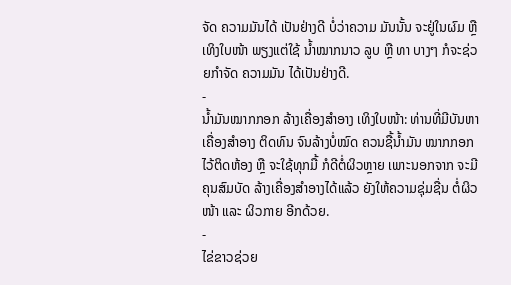ຈັດ ຄວາມມັນໄດ້ ເປັນຢ່າງດີ ບໍ່ວ່າຄວາມ ມັນນັ້ນ ຈະຢູ່ໃນຜົມ ຫຼື ເທິງໃບໜ້າ ພຽງແຕ່ໃຊ້ ນໍ້າໝາກນາວ ລູບ ຫຼື ທາ ບາງໆ ກໍຈະຊ່ວຍກໍາຈັດ ຄວາມມັນ ໄດ້ເປັນຢ່າງດີ.
-
ນໍ້າມັນໝາກກອກ ລ້າງເຄື່ອງສໍາອາງ ເທິງໃບໜ້າ: ທ່ານທີ່ມີບັນຫາ ເຄື່ອງສໍາອາງ ຕິດທົນ ຈົນລ້າງບໍ່ໝົດ ຄວນຊື້ນໍ້າມັນ ໝາກກອກ ໄວ້ຕິດຫ້ອງ ຫຼື ຈະໃຊ້ທຸກມື້ ກໍດີຕໍ່ຜິວຫຼາຍ ເພາະນອກຈາກ ຈະມີຄຸນສົມບັດ ລ້າງເຄື່ອງສໍາອາງໄດ້ແລ້ວ ຍັງໃຫ້ຄວາມຊຸ່ມຊື່ນ ຕໍ່ຜິວໜ້າ ແລະ ຜິວກາຍ ອີກດ້ວຍ.
-
ໄຂ່ຂາວຊ່ວຍ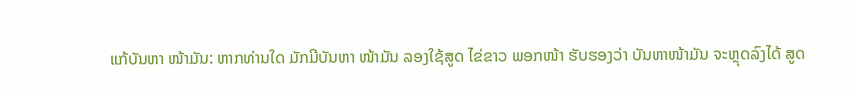ແກ້ບັນຫາ ໜ້າມັນ: ຫາກທ່ານໃດ ມັກມີບັນຫາ ໜ້າມັນ ລອງໃຊ້ສູດ ໄຂ່ຂາວ ພອກໜ້າ ຮັບຮອງວ່າ ບັນຫາໜ້າມັນ ຈະຫຼຸດລົງໄດ້ ສູດ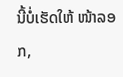ນີ້ບໍ່ເຮັດໃຫ້ ໜ້າລອກ,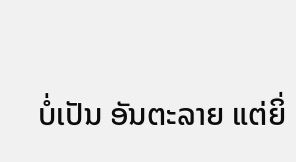ບໍ່ເປັນ ອັນຕະລາຍ ແຕ່ຍິ່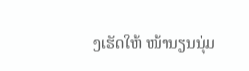ງເຮັດໃຫ້ ໜ້ານຽນນຸ່ມ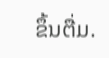ຂຶ້ນຕື່ມ.